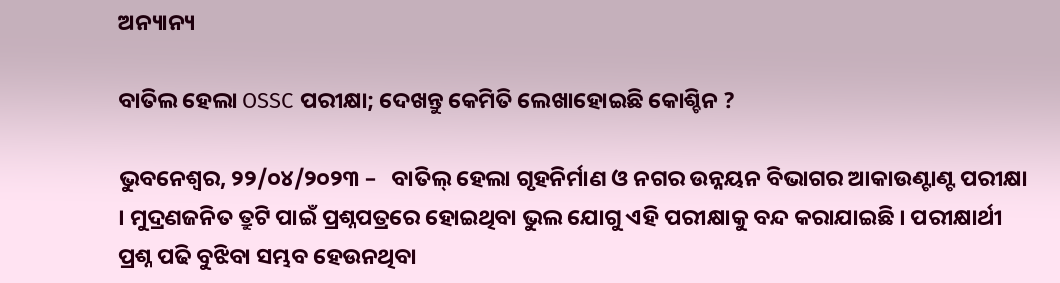ଅନ୍ୟାନ୍ୟ

ବାତିଲ ହେଲା OSSC ପରୀକ୍ଷା; ଦେଖନ୍ତୁ କେମିତି ଲେଖାହୋଇଛି କୋଶ୍ଚିନ ?

ଭୁବନେଶ୍ୱର, ୨୨/୦୪/୨୦୨୩ –   ବାତିଲ୍ ହେଲା ଗୃହନିର୍ମାଣ ଓ ନଗର ଉନ୍ନୟନ ବିଭାଗର ଆକାଉଣ୍ଟାଣ୍ଟ ପରୀକ୍ଷା । ମୁଦ୍ରଣଜନିତ ତ୍ରୁଟି ପାଇଁ ପ୍ରଶ୍ନପତ୍ରରେ ହୋଇଥିବା ଭୁଲ ଯୋଗୁ ଏହି ପରୀକ୍ଷାକୁ ବନ୍ଦ କରାଯାଇଛି । ପରୀକ୍ଷାର୍ଥୀ ପ୍ରଶ୍ନ ପଢି ବୁଝିବା ସମ୍ଭବ ହେଉନଥିବା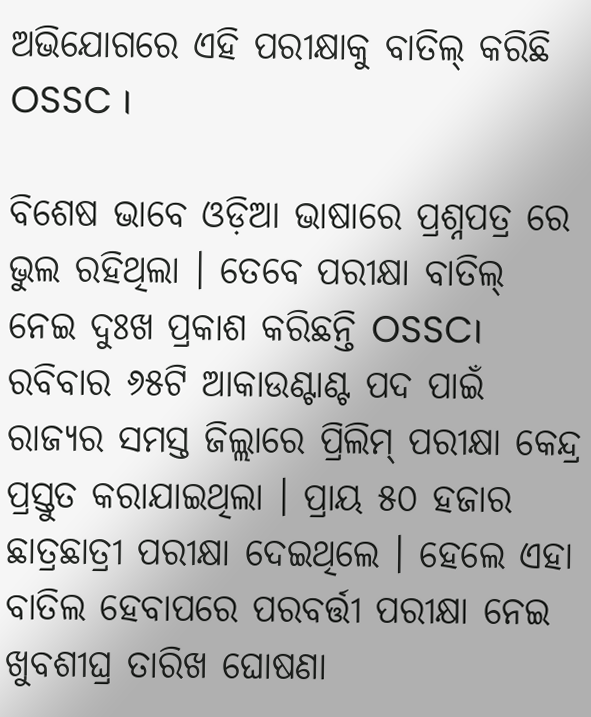ଅଭିଯୋଗରେ ଏହି ପରୀକ୍ଷାକୁ ବାତିଲ୍ କରିଛି OSSC ।

ବିଶେଷ ଭାବେ ଓଡ଼ିଆ ଭାଷାରେ ପ୍ରଶ୍ନପତ୍ର ରେ ଭୁଲ ରହିଥିଲା । ତେବେ ପରୀକ୍ଷା ବାତିଲ୍ ନେଇ ଦୁଃଖ ପ୍ରକାଶ କରିଛନ୍ତି OSSC। ରବିବାର ୬୫ଟି ଆକାଉଣ୍ଟାଣ୍ଟ ପଦ ପାଇଁ ରାଜ୍ୟର ସମସ୍ତ ଜିଲ୍ଲାରେ ପ୍ରିଲିମ୍ ପରୀକ୍ଷା କେନ୍ଦ୍ର ପ୍ରସ୍ତୁତ କରାଯାଇଥିଲା । ପ୍ରାୟ ୫୦ ହଜାର ଛାତ୍ରଛାତ୍ରୀ ପରୀକ୍ଷା ଦେଇଥିଲେ । ହେଲେ ଏହା ବାତିଲ ହେବାପରେ ପରବର୍ତ୍ତୀ ପରୀକ୍ଷା ନେଇ ଖୁବଶୀଘ୍ର ତାରିଖ ଘୋଷଣା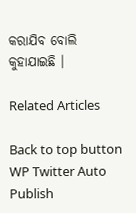କରାଯିବ ବୋଲି କୁହାଯାଇଛି ।

Related Articles

Back to top button
WP Twitter Auto Publish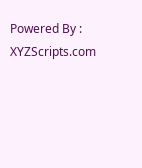Powered By : XYZScripts.com